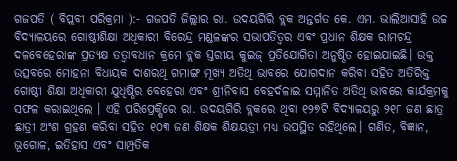ଗଜପତି ( ବିପ୍ଲବୀ ପରିକ୍ରମା ):- ଗଜପତି ଜିଲ୍ଲାର ରା. ଉଦୟଗିରି ବ୍ଲକ ଅନ୍ତର୍ଗତ କେ. ଏମ. ଭାଲିଆସାହି ଉଚ୍ଚ ବିଦ୍ୟାଳୟରେ ଗୋଷ୍ଠୀଶିକ୍ଷା ଅଧିକାରୀ ବିରେନ୍ଦ୍ର ମଣ୍ଡଳଙ୍କର ସଭାପତିତ୍ଵର ଏବଂ ପ୍ରଧାନ ଶିକ୍ଷକ ରାମଚନ୍ଦ୍ର ଦଳବେହେରାଙ୍କ ପ୍ରତ୍ୟକ୍ଷ ତତ୍ବାବଧାନ କ୍ରମେ ବ୍ଲକ ସ୍ତରୀୟ କୁଇଜ୍ ପ୍ରତିଯୋଗିତା ଅନୁଷ୍ଠିତ ହୋଇଯାଇଛି। ଉକ୍ତ ଉତ୍ସବରେ ମୋହନା ବିଧାୟକ ଦାଶରଥି ଗମାଙ୍ଗ ମୂଖ୍ୟ ଅତିଥି ଭାବରେ ଯୋଗଦାନ କରିବା ସହିତ ଅତିରିକ୍ତ ଗୋଷ୍ଠୀ ଶିକ୍ଷା ଅଧିକାରୀ ଯୁଧିଷ୍ଠିର ବେହେରା ଏବଂ ଶ୍ରୀନିବାସ ବେହର୍ଦଳାଇ ସମ୍ମାନିତ ଅତିଥି ଭାବରେ କାର୍ଯକ୍ରମକୁ ସଫଳ କରାଇଥିଲେ । ଏହି ପରିପ୍ରେକ୍ଷିରେ ରା. ଉଦୟଗିରି ବ୍ଲକରେ ଥିବା ୧୨୭ଟି ବିଦ୍ୟାଳୟରୁ ୨୧୮ ଜଣ ଛାତ୍ର ଛାତ୍ରୀ ଅଂଶ ଗ୍ରହଣ କରିବା ସହିତ ୧୦୩ ଜଣ ଶିକ୍ଷକ ଶିକ୍ଷୟତ୍ରୀ ମଧ୍ୟ ଉପସ୍ଥିତ ରହିଥିଲେ। ଗଣିତ, ବିଜ୍ଞାନ, ଭୂଗୋଳ, ଇତିହାସ ଏବଂ ସାମ୍ପ୍ରତିକ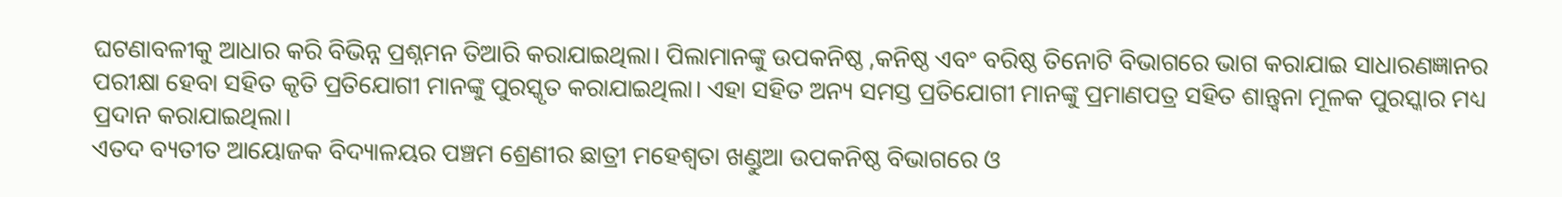ଘଟଣାବଳୀକୁ ଆଧାର କରି ବିଭିନ୍ନ ପ୍ରଶ୍ନମନ ତିଆରି କରାଯାଇଥିଲା। ପିଲାମାନଙ୍କୁ ଉପକନିଷ୍ଠ ,କନିଷ୍ଠ ଏବଂ ବରିଷ୍ଠ ତିନୋଟି ବିଭାଗରେ ଭାଗ କରାଯାଇ ସାଧାରଣଜ୍ଞାନର ପରୀକ୍ଷା ହେବା ସହିତ କୃତି ପ୍ରତିଯୋଗୀ ମାନଙ୍କୁ ପୁରସ୍କୃତ କରାଯାଇଥିଲା। ଏହା ସହିତ ଅନ୍ୟ ସମସ୍ତ ପ୍ରତିଯୋଗୀ ମାନଙ୍କୁ ପ୍ରମାଣପତ୍ର ସହିତ ଶାନ୍ତ୍ବନା ମୂଳକ ପୁରସ୍କାର ମଧ୍ୟ ପ୍ରଦାନ କରାଯାଇଥିଲା।
ଏତଦ ବ୍ୟତୀତ ଆୟୋଜକ ବିଦ୍ୟାଳୟର ପଞ୍ଚମ ଶ୍ରେଣୀର ଛାତ୍ରୀ ମହେଶ୍ୱତା ଖଣ୍ଡୁଆ ଉପକନିଷ୍ଠ ବିଭାଗରେ ଓ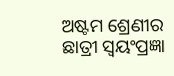ଅଷ୍ଟମ ଶ୍ରେଣୀର ଛାତ୍ରୀ ସ୍ୱୟଂପ୍ରଜ୍ଞା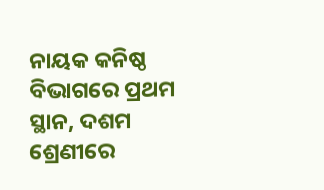ନାୟକ କନିଷ୍ଠ ବିଭାଗରେ ପ୍ରଥମ ସ୍ଥାନ, ଦଶମ ଶ୍ରେଣୀରେ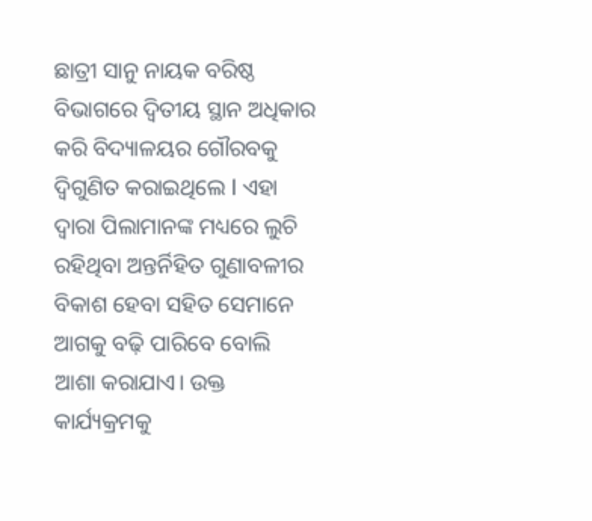ଛାତ୍ରୀ ସାନୁ ନାୟକ ବରିଷ୍ଠ ବିଭାଗରେ ଦ୍ଵିତୀୟ ସ୍ଥାନ ଅଧିକାର କରି ବିଦ୍ୟାଳୟର ଗୌରବକୁ ଦ୍ବିଗୁଣିତ କରାଇଥିଲେ l ଏହା ଦ୍ବାରା ପିଲାମାନଙ୍କ ମଧ୍ୟରେ ଲୁଚି ରହିଥିବା ଅନ୍ତର୍ନିହିତ ଗୁଣାବଳୀର ବିକାଶ ହେବା ସହିତ ସେମାନେ ଆଗକୁ ବଢ଼ି ପାରିବେ ବୋଲି ଆଶା କରାଯାଏ। ଉକ୍ତ କାର୍ଯ୍ୟକ୍ରମକୁ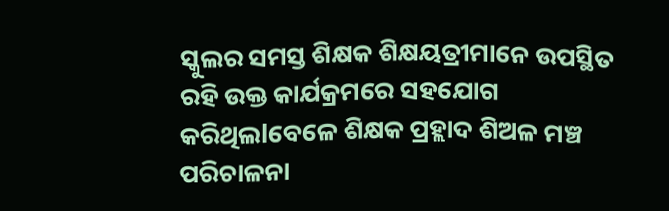ସ୍କୁଲର ସମସ୍ତ ଶିକ୍ଷକ ଶିକ୍ଷୟତ୍ରୀମାନେ ଉପସ୍ଥିତ ରହି ଉକ୍ତ କାର୍ଯକ୍ରମରେ ସହଯୋଗ କରିଥିଲlବେଳେ ଶିକ୍ଷକ ପ୍ରହ୍ଲାଦ ଶିଅଳ ମଞ୍ଚ ପରିଚାଳନା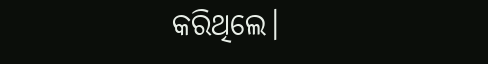କରିଥିଲେ।